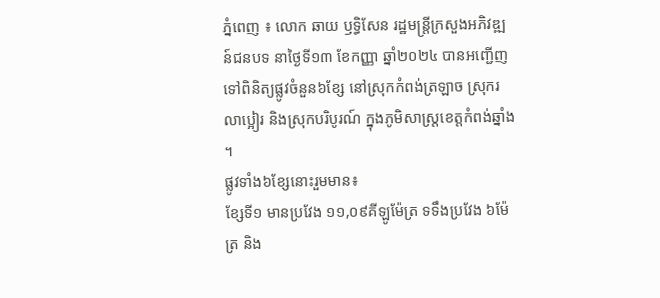ភ្នំពេញ ៖ លោក ឆាយ ឫទ្ធិសែន រដ្ឋមន្រ្តីក្រសួងអភិវឌ្ឍន៍ជនបទ នាថ្ងៃទី១៣ ខែកញ្ញា ឆ្នាំ២០២៤ បានអញ្ជើញទៅពិនិត្យផ្លូវចំនួន៦ខ្សែ នៅស្រុកកំពង់ត្រឡាច ស្រុករលាប្អៀរ និងស្រុកបរិបូរណ៍ ក្នុងភូមិសាស្រ្តខេត្តកំពង់ឆ្នាំង ។
ផ្លូវទាំង៦ខ្សែនោះរួមមាន៖
ខ្សែទី១ មានប្រវែង ១១,០៩គីឡូម៉ែត្រ ទទឹងប្រវែង ៦ម៉ែត្រ និង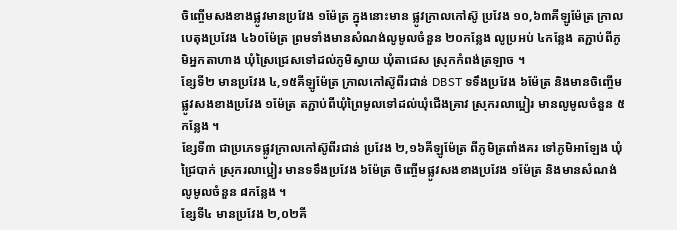ចិញ្ចើមសងខាងផ្លូវមានប្រវែង ១ម៉ែត្រ ក្នុងនោះមាន ផ្លូវក្រាលកៅស៊ូ ប្រវែង ១០,៦៣គីឡូម៉ែត្រ ក្រាលបេតុងប្រវែង ៤៦០ម៉ែត្រ ព្រមទាំងមានសំណង់លូមូលចំនួន ២០កន្លែង លូប្រអប់ ៤កន្លែង តភ្ជាប់ពីភូមិអ្នកតាហាង ឃុំស្រៃជ្រេសទៅដល់ភូមិស្វាយ ឃុំតាជេស ស្រុកកំពង់ត្រឡាច ។
ខ្សែទី២ មានប្រវែង ៤,១៥គីឡូម៉ែត្រ ក្រាលកៅស៊ូពីរជាន់ DBST ទទឹងប្រវែង ៦ម៉ែត្រ និងមានចិញ្ចើមផ្លូវសងខាងប្រវែង ១ម៉ែត្រ តភ្ជាប់ពីឃុំព្រៃមូលទៅដល់ឃុំជើងគ្រាវ ស្រុករលាប្អៀរ មានលូមូលចំនួន ៥កន្លែង ។
ខ្សែទី៣ ជាប្រភេទផ្លូវក្រាលកៅស៊ូពីរជាន់ ប្រវែង ២,១៦គីឡូម៉ែត្រ ពីភូមិត្រពាំងគរ ទៅភូមិអាឡែង ឃុំជ្រៃបាក់ ស្រុករលាប្អៀរ មានទទឹងប្រវែង ៦ម៉ែត្រ ចិញ្ចើមផ្លូវសងខាងប្រវែង ១ម៉ែត្រ និងមានសំណង់លូមូលចំនួន ៨កន្លែង ។
ខ្សែទី៤ មានប្រវែង ២,០២គី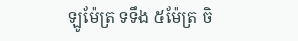ឡូម៉ែត្រ ទទឹង ៥ម៉ែត្រ ចិ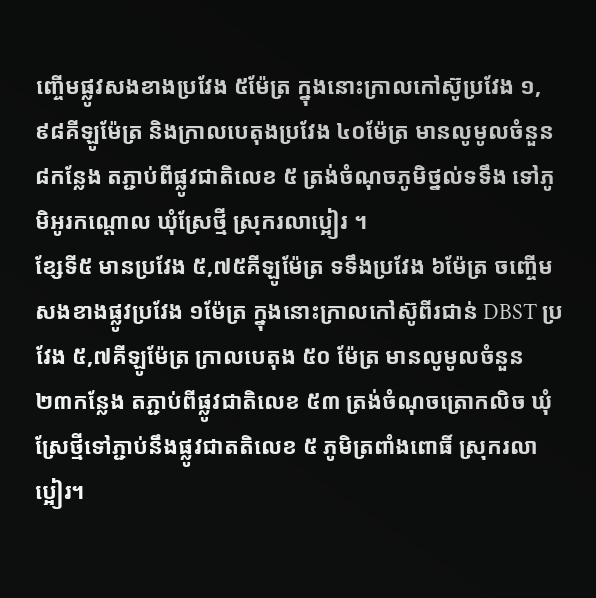ញ្ចើមផ្លូវសងខាងប្រវែង ៥ម៉ែត្រ ក្នុងនោះក្រាលកៅស៊ូប្រវែង ១,៩៨គីឡូម៉ែត្រ និងក្រាលបេតុងប្រវែង ៤០ម៉ែត្រ មានលូមូលចំនួន ៨កន្លែង តភ្ជាប់ពីផ្លូវជាតិលេខ ៥ ត្រង់ចំណុចភូមិថ្នល់ទទឹង ទៅភូមិអូរកណ្ដោល ឃុំស្រែថ្មី ស្រុករលាប្អៀរ ។
ខ្សែទី៥ មានប្រវែង ៥,៧៥គីឡូម៉ែត្រ ទទឹងប្រវែង ៦ម៉ែត្រ ចញ្ចើមសងខាងផ្លូវប្រវែង ១ម៉ែត្រ ក្នុងនោះក្រាលកៅស៊ូពីរជាន់ DBST ប្រវែង ៥,៧គីឡូម៉ែត្រ ក្រាលបេតុង ៥០ ម៉ែត្រ មានលូមូលចំនួន ២៣កន្លែង តភ្ជាប់ពីផ្លូវជាតិលេខ ៥៣ ត្រង់ចំណុចត្រោកលិច ឃុំស្រែថ្មីទៅភ្ជាប់នឹងផ្លូវជាតតិលេខ ៥ ភូមិត្រពាំងពោធិ៍ ស្រុករលាប្អៀរ។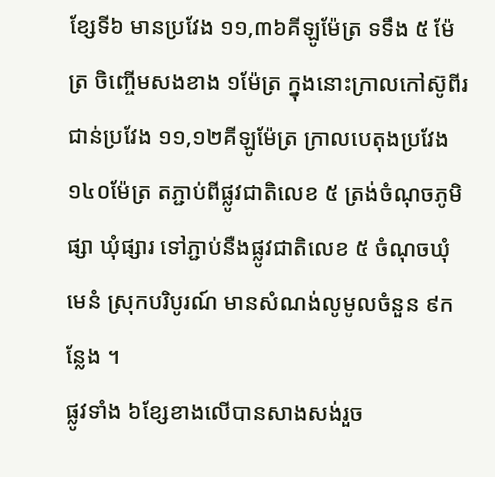ខ្សែទី៦ មានប្រវែង ១១,៣៦គីឡូម៉ែត្រ ទទឹង ៥ ម៉ែត្រ ចិញ្ចើមសងខាង ១ម៉ែត្រ ក្នុងនោះក្រាលកៅស៊ូពីរជាន់ប្រវែង ១១,១២គីឡូម៉ែត្រ ក្រាលបេតុងប្រវែង ១៤០ម៉ែត្រ តភ្ជាប់ពីផ្លូវជាតិលេខ ៥ ត្រង់ចំណុចភូមិផ្សា ឃុំផ្សារ ទៅភ្ជាប់នឺងផ្លូវជាតិលេខ ៥ ចំណុចឃុំមេនំ ស្រុកបរិបូរណ៍ មានសំណង់លូមូលចំនួន ៩កន្លែង ។
ផ្លូវទាំង ៦ខ្សែខាងលើបានសាងសង់រួច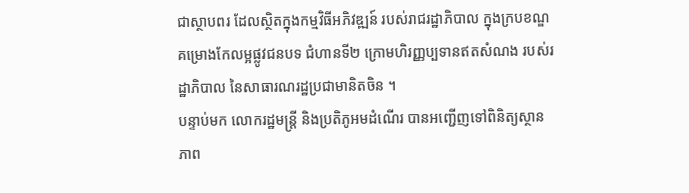ជាស្ថាបពរ ដែលស្ថិតក្នុងកម្មវិធីអភិវឌ្ឍន៍ របស់រាជរដ្ឋាភិបាល ក្នុងក្របខណ្ឌគម្រោងកែលម្អផ្លូវជនបទ ជំហានទី២ ក្រោមហិរញ្ញប្បទានឥតសំណង របស់រដ្ឋាភិបាល នៃសាធារណរដ្ឋប្រជាមានិតចិន ។
បន្ទាប់មក លោករដ្ឋមន្ត្រី និងប្រតិភូអមដំណើរ បានអញ្ជើញទៅពិនិត្យស្ថានភាព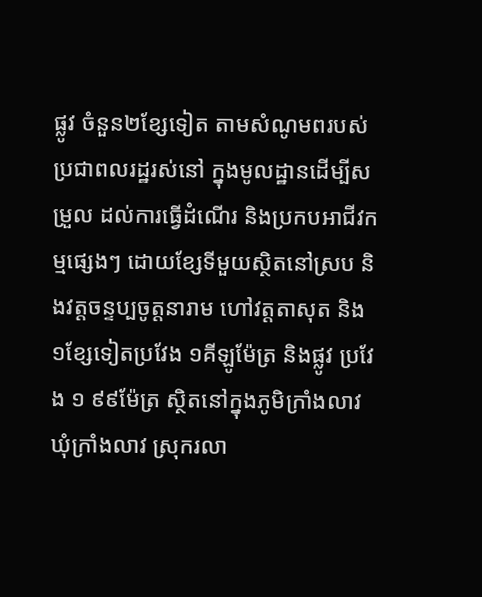ផ្លូវ ចំនួន២ខ្សែទៀត តាមសំណូមពរបស់ប្រជាពលរដ្ឋរស់នៅ ក្នុងមូលដ្ឋានដើម្បីសម្រួល ដល់ការធ្វើដំណើរ និងប្រកបអាជីវកម្មផ្សេងៗ ដោយខ្សែទីមួយស្ថិតនៅស្រប និងវត្តចន្ទប្បចូត្តនារាម ហៅវត្តតាសុត និង១ខ្សែទៀតប្រវែង ១គីឡូម៉ែត្រ និងផ្លូវ ប្រវែង ១ ៩៩ម៉ែត្រ ស្ថិតនៅក្នុងភូមិក្រាំងលាវ ឃុំក្រាំងលាវ ស្រុករលា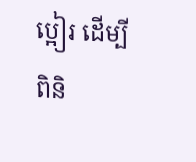ប្អៀរ ដើម្បីពិនិ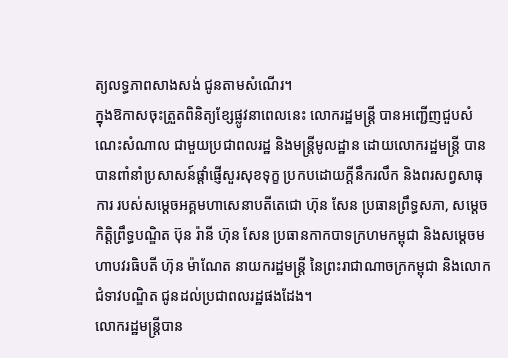ត្យលទ្ធភាពសាងសង់ ជូនតាមសំណើរ។
ក្នុងឱកាសចុះត្រួតពិនិត្យខ្សែផ្លូវនាពេលនេះ លោករដ្ឋមន្រ្តី បានអញ្ជើញជួបសំណេះសំណាល ជាមួយប្រជាពលរដ្ឋ និងមន្ត្រីមូលដ្ឋាន ដោយលោករដ្ឋមន្រ្តី បានបានពាំនាំប្រសាសន៍ផ្តាំផ្ញើសួរសុខទុក្ខ ប្រកបដោយក្ដីនឹករលឹក និងពរសព្វសាធុការ របស់សម្តេចអគ្គមហាសេនាបតីតេជោ ហ៊ុន សែន ប្រធានព្រឹទ្ធសភា, សម្ដេចកិត្តិព្រឹទ្ធបណ្ឌិត ប៊ុន រ៉ានី ហ៊ុន សែន ប្រធានកាកបាទក្រហមកម្ពុជា និងសម្តេចមហាបវរធិបតី ហ៊ុន ម៉ាណែត នាយករដ្ឋមន្ត្រី នៃព្រះរាជាណាចក្រកម្ពុជា និងលោកជំទាវបណ្ឌិត ជូនដល់ប្រជាពលរដ្ឋផងដែង។
លោករដ្ឋមន្រ្តីបាន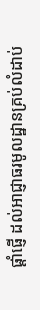ផ្ដាំផ្ញើ ដល់អាជ្ញាធរមូលដ្ឋានគ្រប់លំដាប់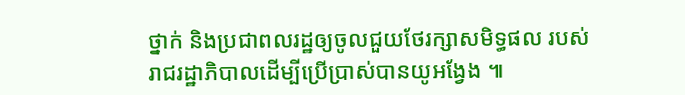ថ្នាក់ និងប្រជាពលរដ្ឋឲ្យចូលជួយថែរក្សាសមិទ្ធផល របស់រាជរដ្ឋាភិបាលដើម្បីប្រើប្រាស់បានយូអង្វែង ៕